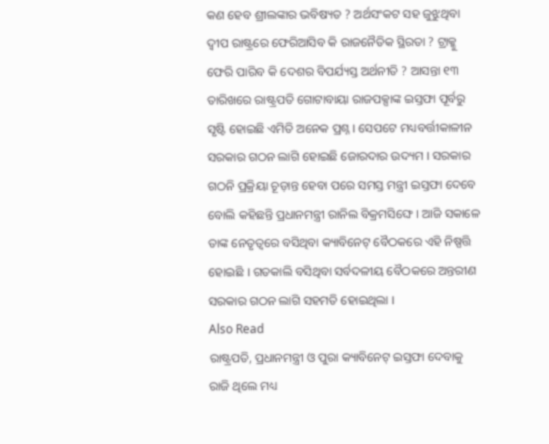କଣ ହେବ ଶ୍ରୀଲଙ୍କାର ଭବିଷ୍ୟତ ? ଅର୍ଥସଂକଟ ସହ ଜୁଝୁଥିବା ଦ୍ୱୀପ ରାଷ୍ଟ୍ରରେ ଫେରିଆସିବ କି ରାଜନୈତିକ ସ୍ଥିରତା ? ଟ୍ରାକ୍କୁ ଫେରି ପାରିବ କି ଦେଶର ବିପର୍ଯ୍ୟସ୍ତ ଅର୍ଥନୀତି ? ଆସନ୍ତା ୧୩ ତାରିଖରେ ରାଷ୍ଟ୍ରପତି ଗୋଟାବାୟା ରାଜପକ୍ସାଙ୍କ ଇସ୍ତଫା ପୂର୍ବରୁ ସୃଷ୍ଟି ହୋଇଛି ଏମିତି ଅନେକ ପ୍ରଶ୍ନ । ସେପଟେ ମଧ୍ୟବର୍ତ୍ତୀକାଳୀନ ସରକାର ଗଠନ ଲାଗି ହୋଇଛି ଜୋରଦାର ଉଦ୍ୟମ । ସରକାର ଗଠନି ପ୍ରକ୍ରିୟା ଚୂଡ଼ାନ୍ତ ହେବା ପରେ ସମସ୍ତ ମନ୍ତ୍ରୀ ଇସ୍ତଫା ଦେବେ ବୋଲି କହିଛନ୍ତି ପ୍ରଧାନମନ୍ତ୍ରୀ ରାନିଲ ବିକ୍ରମସିଙ୍ଘେ । ଆଜି ସକାଳେ ତାଙ୍କ ନେତୃତ୍ୱରେ ବସିଥିବା କ୍ୟାବିନେଟ୍ ବୈଠକରେ ଏହି ନିଷ୍ପତ୍ତି ହୋଇଛି । ଗତକାଲି ବସିଥିବା ସର୍ବଦଳୀୟ ବୈଠକରେ ଅନ୍ତରୀଣ ସରକାର ଗଠନ ଲାଗି ସହମତି ହୋଇଥିଲା ।
Also Read
ରାଷ୍ଟ୍ରପତି, ପ୍ରଧାନମନ୍ତ୍ରୀ ଓ ପୁରା କ୍ୟାବିନେଟ୍ ଇସ୍ତଫା ଦେବାକୁ ରାଜି ଥିଲେ ମଧ୍ୟ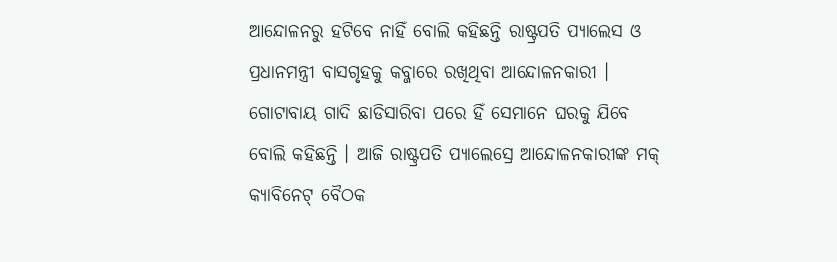ଆନ୍ଦୋଳନରୁ ହଟିବେ ନାହିଁ ବୋଲି କହିଛନ୍ତି ରାଷ୍ଟ୍ରପତି ପ୍ୟାଲେସ ଓ ପ୍ରଧାନମନ୍ତ୍ରୀ ବାସଗୃହକୁ କବ୍ଜାରେ ରଖିଥିବା ଆନ୍ଦୋଳନକାରୀ । ଗୋଟାବାୟ ଗାଦି ଛାଡିସାରିବା ପରେ ହିଁ ସେମାନେ ଘରକୁ ଯିବେ ବୋଲି କହିଛନ୍ତି । ଆଜି ରାଷ୍ଟ୍ରପତି ପ୍ୟାଲେସ୍ରେ ଆନ୍ଦୋଳନକାରୀଙ୍କ ମକ୍ କ୍ୟାବିନେଟ୍ ବୈଠକ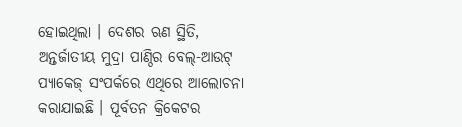ହୋଇଥିଲା । ଦେଶର ଋଣ ସ୍ଥିତି, ଅନ୍ତର୍ଜାତୀୟ ମୁଦ୍ରା ପାଣ୍ଠିର ବେଲ୍-ଆଉଟ୍ ପ୍ୟାକେଜ୍ ସଂପର୍କରେ ଏଥିରେ ଆଲୋଚନା କରାଯାଇଛି । ପୂର୍ବତନ କ୍ରିକେଟର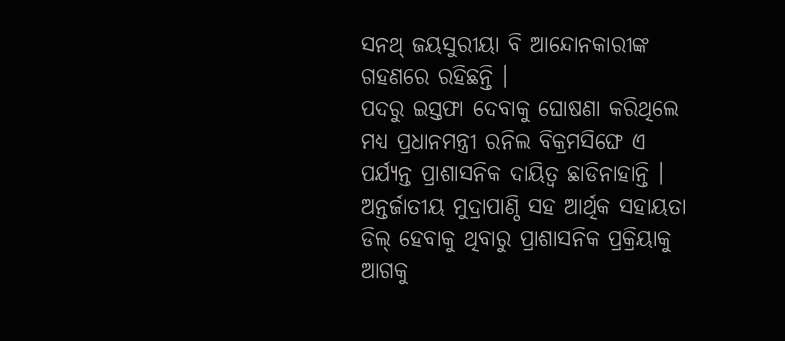ସନଥ୍ ଜୟସୁରୀୟା ବି ଆନ୍ଦୋନକାରୀଙ୍କ ଗହଣରେ ରହିଛନ୍ତି ।
ପଦରୁ ଇସ୍ତଫା ଦେବାକୁ ଘୋଷଣା କରିଥିଲେ ମଧ୍ୟ ପ୍ରଧାନମନ୍ତ୍ରୀ ରନିଲ ବିକ୍ରମସିଙ୍ଘେ ଏ ପର୍ଯ୍ୟନ୍ତ ପ୍ରାଶାସନିକ ଦାୟିତ୍ୱ ଛାଡିନାହାନ୍ତି । ଅନ୍ତର୍ଜାତୀୟ ମୁଦ୍ରାପାଣ୍ଠି ସହ ଆର୍ଥିକ ସହାୟତା ଡିଲ୍ ହେବାକୁ ଥିବାରୁ ପ୍ରାଶାସନିକ ପ୍ରକ୍ରିୟାକୁ ଆଗକୁ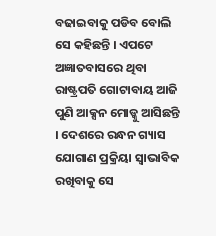ବଢାଇବାକୁ ପଡିବ ବୋଲି ସେ କହିଛନ୍ତି । ଏପଟେ ଅଜ୍ଞାତବାସରେ ଥିବା ରାଷ୍ଟ୍ରପତି ଗୋଟାବାୟ ଆଜି ପୁଣି ଆକ୍ସନ ମୋଡ୍କୁ ଆସିଛନ୍ତି । ଦେଶରେ ରନ୍ଧନ ଗ୍ୟାସ ଯୋଗାଣ ପ୍ରକ୍ରିୟା ସ୍ୱାଭାବିକ ରଖିବାକୁ ସେ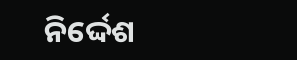ନିର୍ଦ୍ଦେଶ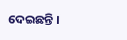ଦେଇଛନ୍ତି ।